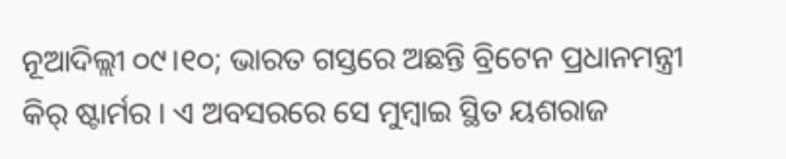ନୂଆଦିଲ୍ଲୀ ୦୯।୧୦; ଭାରତ ଗସ୍ତରେ ଅଛନ୍ତି ବ୍ରିଟେନ ପ୍ରଧାନମନ୍ତ୍ରୀ କିର୍ ଷ୍ଟାର୍ମର । ଏ ଅବସରରେ ସେ ମୁମ୍ବାଇ ସ୍ଥିତ ୟଶରାଜ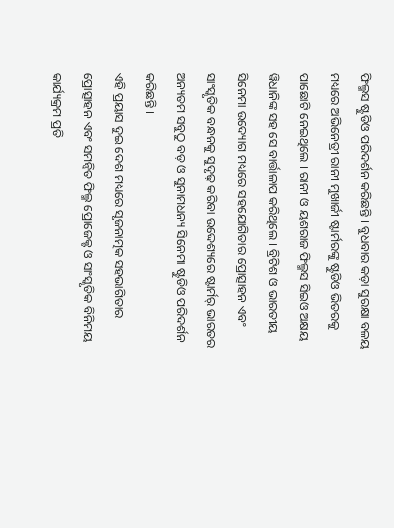ଫିଲ୍ମସ ଷ୍ଟୁଡିଓ ପରିଦର୍ଶନ କରିଛନ୍ତି । ବୁଧବାର କଡ଼ା ସୁରକ୍ଷା ବଳୟ ମଧ୍ୟରେ ଅଭିନେତ୍ରୀ ରାନୀ ମୁଖାର୍ଜୀ ଷ୍ଟାର୍ମରଙ୍କୁ ଷ୍ଟୁଡିଓ ଭିତରକୁ ପାଛୋଟି ନେଇଥିଲେ । ରାନୀ ଓ ୟଶରାଜ ଫିଲ୍ମସ ସିଇଓ ଅକ୍ଷୟ ୱିଧାନିଙ୍କ ସହ ସେ ବାର୍ତ୍ତାଳାପ କରିଥିଲେ । ବ୍ରିଟିଶ ଓ ଭାରତୀୟ ସିନେମା ଉଦ୍ୟୋଗ ମଧ୍ୟରେ ସହଯୋଗିତାର ପ୍ରୋତ୍ସାହନ ଏବଂ ସାଂସ୍କୃତିକ ବନ୍ଧନକୁ ସୁଦୃଢ଼ କରିବା ଉଦ୍ଦେଶ୍ୟରେ ଷ୍ଟାର୍ମର୍ ଭାରତର ଅନ୍ୟତମ ସବୁଠୁ ବଡ଼ ଓ ସୁନାମଧନ୍ୟ ସିନେମା ଷ୍ଟୁଡିଓ ପରିଦର୍ଶନ କରିଛନ୍ତି ।
ଏହି ପ୍ରୟାସ ଦୁଇ ଦେଶ ମଧ୍ୟରେ ସୃଜନାତ୍ମକ ସହଭାଗିତାର ପ୍ରୋତ୍ସାହନ ଏବଂ ସମନ୍ୱିତ ଫିଲ୍ମ ପ୍ରୋଜେକ୍ଟ ଓ ସାଂସ୍କୃତିକ ବିନିମୟ କାର୍ଯ୍ୟକ୍ରମ ପ୍ରତି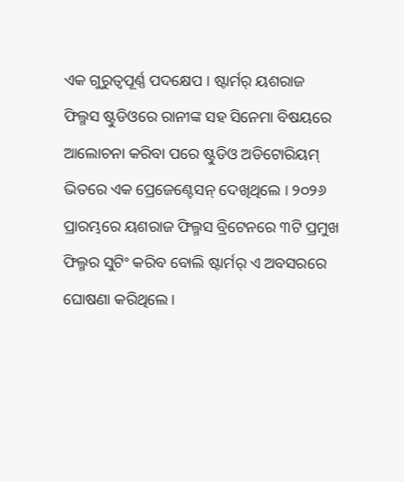ଏକ ଗୁରୁତ୍ୱପୂର୍ଣ୍ଣ ପଦକ୍ଷେପ । ଷ୍ଟାର୍ମର୍ ୟଶରାଜ ଫିଲ୍ମସ ଷ୍ଟୁଡିଓରେ ରାନୀଙ୍କ ସହ ସିନେମା ବିଷୟରେ ଆଲୋଚନା କରିବା ପରେ ଷ୍ଟୁଡିଓ ଅଡିଟୋରିୟମ୍ ଭିତରେ ଏକ ପ୍ରେଜେଣ୍ଟେସନ୍ ଦେଖିଥିଲେ । ୨୦୨୬ ପ୍ରାରମ୍ଭରେ ୟଶରାଜ ଫିଲ୍ମସ ବ୍ରିଟେନରେ ୩ଟି ପ୍ରମୁଖ ଫିଲ୍ମର ସୁଟିଂ କରିବ ବୋଲି ଷ୍ଟାର୍ମର୍ ଏ ଅବସରରେ ଘୋଷଣା କରିଥିଲେ ।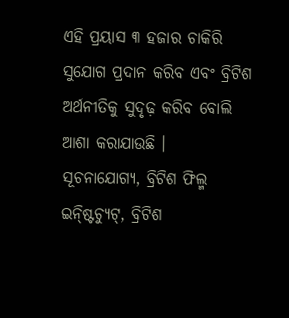ଏହି ପ୍ରୟାସ ୩ ହଜାର ଚାକିରି ସୁଯୋଗ ପ୍ରଦାନ କରିବ ଏବଂ ବ୍ରିଟିଶ ଅର୍ଥନୀତିକୁ ସୁଦୃଢ଼ କରିବ ବୋଲି ଆଶା କରାଯାଉଛି ।
ସୂଚନାଯୋଗ୍ୟ, ବ୍ରିଟିଶ ଫିଲ୍ମ ଇନ୍ଷ୍ଟିଚ୍ୟୁଟ୍, ବ୍ରିଟିଶ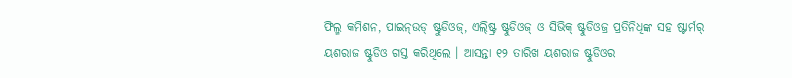ଫିଲ୍ମ କମିଶନ, ପାଇନ୍ଉଡ୍ ଷ୍ଟୁଡିଓଜ୍, ଏଲ୍ଷ୍ଟ୍ରି ଷ୍ଟୁଡିଓଜ୍ ଓ ସିଭିକ୍ ଷ୍ଟୁଡିଓଜ୍ର ପ୍ରତିନିଧିଙ୍କ ସହ ଷ୍ଟାର୍ମର୍ ୟଶରାଜ ଷ୍ଟୁଡିଓ ଗସ୍ତ କରିଥିଲେ । ଆସନ୍ତା ୧୨ ତାରିଖ ୟଶରାଜ ଷ୍ଟୁଡିଓର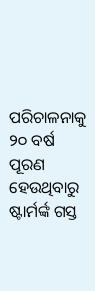ପରିଚାଳନାକୁ ୨୦ ବର୍ଷ ପୂରଣ ହେଉଥିବାରୁ ଷ୍ଟାର୍ମର୍ଙ୍କ ଗସ୍ତ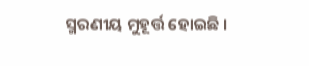ସ୍ମରଣୀୟ ମୁହୂର୍ତ୍ତ ହୋଇଛି ।